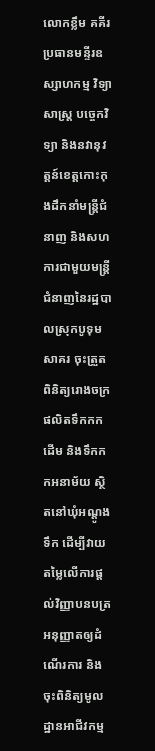លោកខ្លឹម គគីរ ប្រធានមន្ទីរឧស្សាហកម្ម វិទ្យាសាស្ត្រ បច្ចេកវិទ្យា និងនវានុវត្តន៍ខេត្តកោះកុងដឹកនាំមន្ត្រីជំនាញ និងសហការជាមួយមន្ត្រីជំនាញនៃរដ្ឋបាលស្រុកបូទុមសាគរ ចុះត្រួតពិនិត្យរោងចក្រផលិតទឹកកកដើម និងទឹកកកអនាម័យ ស្ថិតនៅឃុំអណ្តូងទឹក ដើម្បីវាយតម្លៃលើការផ្តល់វិញ្ញាបនបត្រអនុញ្ញាតឲ្យដំណើរការ និងចុះពិនិត្យមូលដ្ឋានអាជីវកម្ម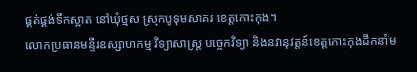ផ្គត់ផ្គង់ទឹកស្អាត នៅឃុំថ្មស ស្រុកបូទុមសាគរ ខេត្តកោះកុង។
លោកប្រធានមន្ទីរឧស្សាហកម្ម វិទ្យាសាស្ត្រ បច្ចេកវិទ្យា និងនវានុវត្តន៍ខេត្តកោះកុងដឹកនាំម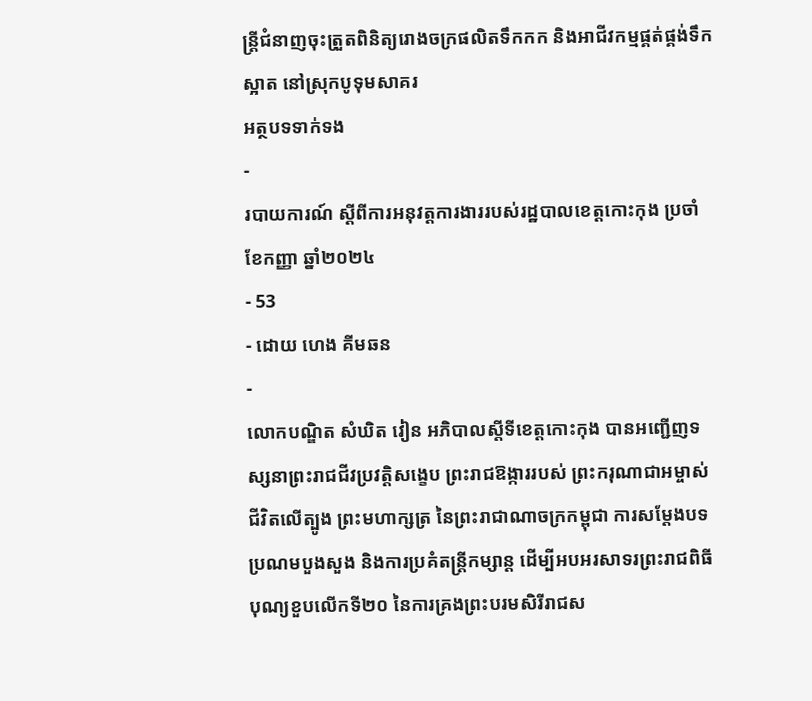ន្ត្រីជំនាញចុះត្រួតពិនិត្យរោងចក្រផលិតទឹកកក និងអាជីវកម្មផ្គត់ផ្គង់ទឹកស្អាត នៅស្រុកបូទុមសាគរ
អត្ថបទទាក់ទង
-
របាយការណ៍ ស្តីពីការអនុវត្តការងាររបស់រដ្ឋបាលខេត្តកោះកុង ប្រចាំខែកញ្ញា ឆ្នាំ២០២៤
- 53
- ដោយ ហេង គីមឆន
-
លោកបណ្ឌិត សំឃិត វៀន អភិបាលស្តីទីខេត្តកោះកុង បានអញ្ជើញទស្សនាព្រះរាជជីវប្រវត្តិសង្ខេប ព្រះរាជឱង្ការរបស់ ព្រះករុណាជាអម្ចាស់ជីវិតលើត្បូង ព្រះមហាក្សត្រ នៃព្រះរាជាណាចក្រកម្ពុជា ការសម្តែងបទ ប្រណមបួងសួង និងការប្រគំតន្ត្រីកម្សាន្ត ដើម្បីអបអរសាទរព្រះរាជពិធីបុណ្យខួបលើកទី២០ នៃការគ្រងព្រះបរមសិរីរាជស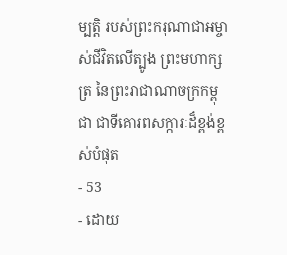ម្បត្តិ របស់ព្រះករុណាជាអម្ចាស់ជីវិតលើត្បូង ព្រះមហាក្សត្រ នៃព្រះរាជាណាចក្រកម្ពុជា ជាទីគោរពសក្ការៈដ៏ខ្ពង់ខ្ពស់បំផុត
- 53
- ដោយ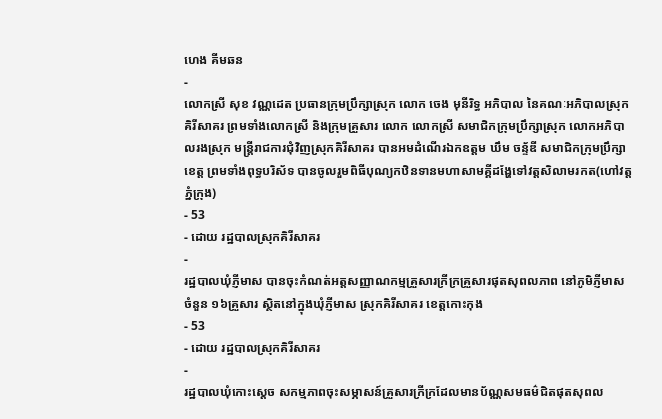ហេង គីមឆន
-
លោកស្រី សុខ វណ្ណដេត ប្រធានក្រុមប្រឹក្សាស្រុក លោក ចេង មុនីរិទ្ធ អភិបាល នៃគណៈអភិបាលស្រុកគិរីសាគរ ព្រមទាំងលោកស្រី និងក្រុមគ្រួសារ លោក លោកស្រី សមាជិកក្រុមប្រឹក្សាស្រុក លោកអភិបាលរងស្រុក មន្រ្តីរាជការជុំវិញស្រុកគិរីសាគរ បានអមដំណើរឯកឧត្តម ឃឹម ចន្ទ័ឌី សមាជិកក្រុមប្រឹក្សាខេត្ត ព្រមទាំងពុទ្ធបរិស័ទ បានចូលរួមពិធីបុណ្យកឋិនទានមហាសាមគ្គីដង្ហែទៅវត្តសិលាមរកត(ហៅវត្តភ្នំក្រុង)
- 53
- ដោយ រដ្ឋបាលស្រុកគិរីសាគរ
-
រដ្ឋបាលឃុំភ្ញីមាស បានចុះកំណត់អត្តសញ្ញាណកម្មគ្រួសារក្រីក្រគ្រួសារផុតសុពលភាព នៅភូមិភ្ញីមាស ចំនួន ១៦គ្រួសារ ស្ថិតនៅក្នុងឃុំភ្ញីមាស ស្រុកគិរីសាគរ ខេត្តកោះកុង
- 53
- ដោយ រដ្ឋបាលស្រុកគិរីសាគរ
-
រដ្ឋបាលឃុំកោះស្ដេច សកម្មភាពចុះសម្ភាសន៍គ្រួសារក្រីក្រដែលមានប័ណ្ណសមធម៌ជិតផុតសុពល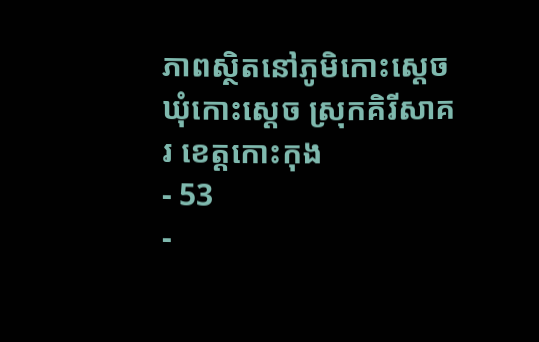ភាពស្ថិតនៅភូមិកោះស្ដេច ឃុំកោះស្ដេច ស្រុកគិរីសាគរ ខេត្តកោះកុង
- 53
-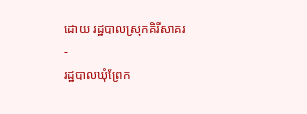ដោយ រដ្ឋបាលស្រុកគិរីសាគរ
-
រដ្ឋបាលឃុំព្រែក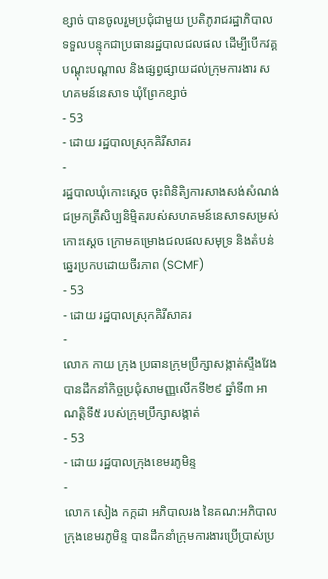ខ្សាច់ បានចូលរួមប្រជុំជាមួយ ប្រតិភូរាជរដ្ឋាភិបាលទទួលបន្ទុកជាប្រធានរដ្ឋបាលជលផល ដើម្បីបើកវគ្គបណ្ដុះបណ្ដាល និងផ្សព្វផ្សាយដល់ក្រុមការងារ សហគមន៍នេសាទ ឃុំព្រែកខ្សាច់
- 53
- ដោយ រដ្ឋបាលស្រុកគិរីសាគរ
-
រដ្ឋបាលឃុំកោះស្ដេច ចុះពិនិតិ្យការសាងសង់សំណង់ជម្រកត្រីសិប្បនិម្មិតរបស់សហគមន៍នេសាទសម្រស់កោះស្ដេច ក្រោមគម្រោងជលផលសមុទ្រ និងតំបន់ឆ្នេរប្រកបដោយចីរភាព (SCMF)
- 53
- ដោយ រដ្ឋបាលស្រុកគិរីសាគរ
-
លោក កាយ ក្រុង ប្រធានក្រុមប្រឹក្សាសង្កាត់ស្ទឹងវែង បានដឹកនាំកិច្ចប្រជុំសាមញ្ញលើកទី២៩ ឆ្នាំទី៣ អាណត្តិទី៥ របស់ក្រុមប្រឹក្សាសង្កាត់
- 53
- ដោយ រដ្ឋបាលក្រុងខេមរភូមិន្ទ
-
លោក សៀង កក្កដា អភិបាលរង នៃគណ:អភិបាលក្រុងខេមរភូមិន្ទ បានដឹកនាំក្រុមការងារប្រើប្រាស់ប្រ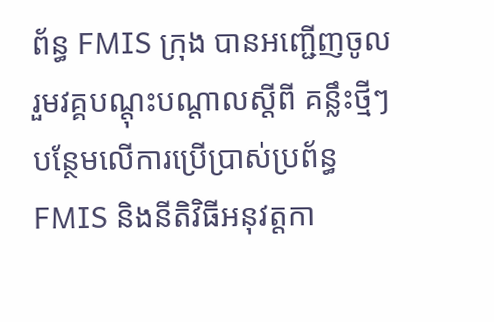ព័ន្ធ FMIS ក្រុង បានអញ្ជើញចូលរួមវគ្គបណ្តុះបណ្តាលស្តីពី គន្លឹះថ្មីៗបន្ថែមលើការប្រើប្រាស់ប្រព័ន្ធ FMIS និងនីតិវិធីអនុវត្តកា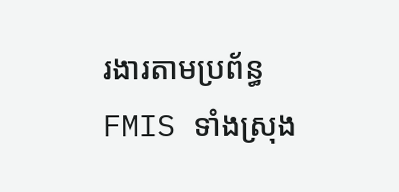រងារតាមប្រព័ន្ធ FMIS ទាំងស្រុង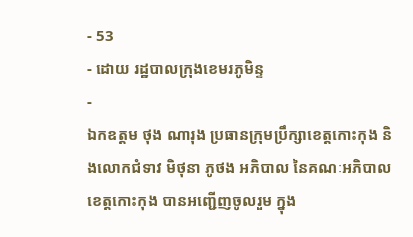- 53
- ដោយ រដ្ឋបាលក្រុងខេមរភូមិន្ទ
-
ឯកឧត្តម ថុង ណារុង ប្រធានក្រុមប្រឹក្សាខេត្តកោះកុង និងលោកជំទាវ មិថុនា ភូថង អភិបាល នៃគណៈអភិបាលខេត្តកោះកុង បានអញ្ជើញចូលរួម ក្នុង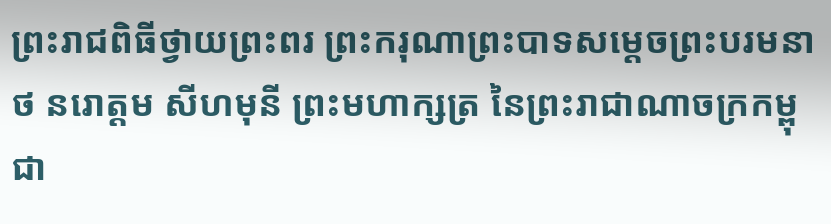ព្រះរាជពិធីថ្វាយព្រះពរ ព្រះករុណាព្រះបាទសម្តេចព្រះបរមនាថ នរោត្តម សីហមុនី ព្រះមហាក្សត្រ នៃព្រះរាជាណាចក្រកម្ពុជា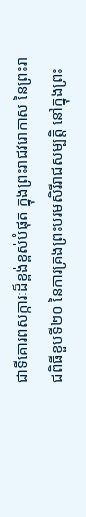ជាទីគោរពសក្ការៈដ៏ខ្ពង់ខ្ពស់បំផុត ក្នុងព្រះរាជវរោកាស នៃព្រះរាជពិធីខួបទី២០ នៃការគ្រងព្រះបរមសិរីរាជសម្បត្តិ នៅក្នុងព្រះ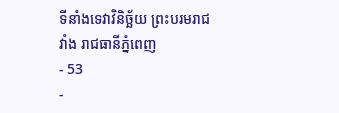ទីនាំងទេវាវិនិច្ឆ័យ ព្រះបរមរាជវាំង រាជធានីភ្នំពេញ
- 53
-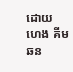ដោយ ហេង គីមឆន